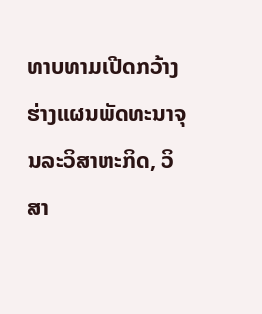ທາບທາມເປີດກວ້າງ ຮ່າງແຜນພັດທະນາຈຸນລະວິສາຫະກິດ, ວິສາ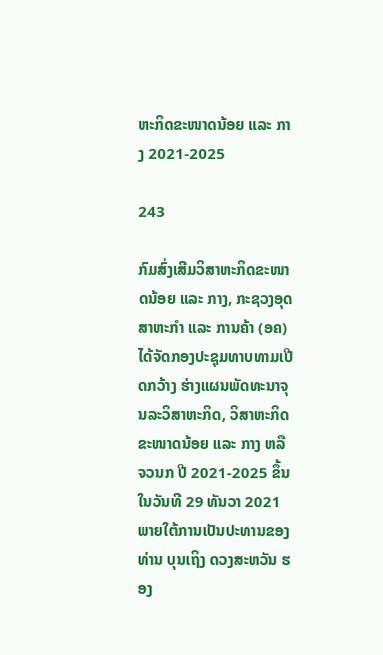ຫະກິດຂະໜາດນ້ອຍ ແລະ ກາງ 2021-2025

243

ກົມສົ່ງເສີມວິສາຫະກິດຂະໜາດນ້ອຍ ແລະ ກາງ, ກະຊວງອຸດສາຫະກຳ ແລະ ການຄ້າ (ອຄ) ໄດ້ຈັດກອງປະຊຸມທາບທາມເປີດກວ້າງ ຮ່າງແຜນພັດທະນາຈຸນລະວິສາຫະກິດ, ວິສາຫະກິດຂະໜາດນ້ອຍ ແລະ ກາງ ຫລື ຈວນກ ປີ 2021-2025 ຂຶ້ນ ໃນວັນທີ 29 ທັນວາ 2021 ພາຍໃຕ້ການເປັນປະທານຂອງ ທ່ານ ບຸນເຖິງ ດວງສະຫວັນ ຮອງ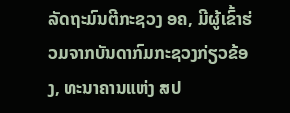ລັດຖະມົນຕີກະຊວງ ອຄ, ມີຜູ້ເຂົ້າຮ່ວມຈາກບັນດາກົມກະຊວງກ່ຽວຂ້ອງ, ທະນາຄານແຫ່ງ ສປ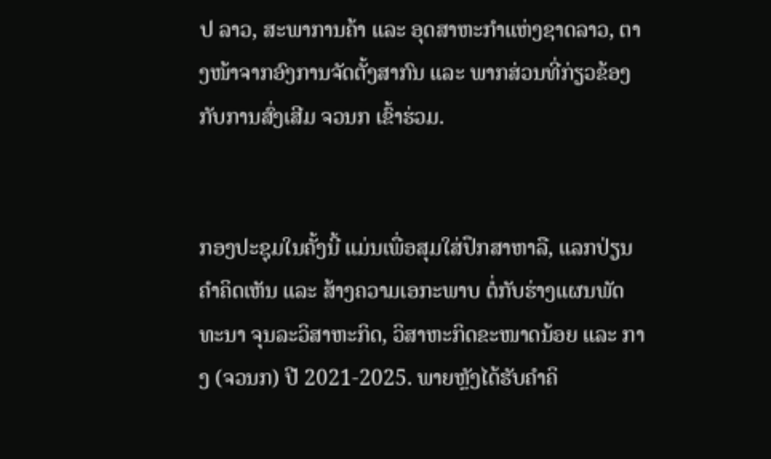ປ ລາວ, ສະພາການຄ້າ ແລະ ອຸດສາຫະກຳແຫ່ງຊາດລາວ, ຕາງໜ້າຈາກອົງການຈັດຕັ້ງສາກົນ ແລະ ພາກສ່ວນທີ່ກ່ຽວຂ້ອງກັບການສົ່ງເສີມ ຈວນກ ເຂົ້າຮ່ວມ.


ກອງປະຊຸມໃນຄັ້ງນີ້ ແມ່ນເພື່ອສຸມໃສ່ປຶກສາຫາລື, ແລກປ່ຽນຄຳຄິດເຫັນ ແລະ ສ້າງຄວາມເອກະພາບ ຕໍ່ກັບຮ່າງແຜນພັດທະນາ ຈຸນລະວິສາຫະກິດ, ວິສາຫະກິດຂະໜາດນ້ອຍ ແລະ ກາງ (ຈວນກ) ປີ 2021-2025. ພາຍຫຼັງໄດ້ຮັບຄຳຄິ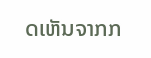ດເຫັນຈາກກ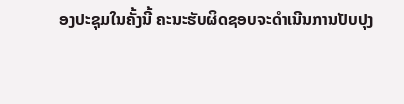ອງປະຊຸມໃນຄັ້ງນີ້ ຄະນະຮັບຜິດຊອບຈະດຳເນີນການປັບປຸງ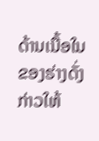ດ້ານເນື້ອໃນຂອງຮ່າງດັ່ງກ່າວໃຫ້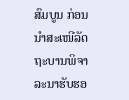ສົມບູນ ກ່ອນນຳສະເໜີລັດຖະບານພິຈາລະນາຮັບຮອ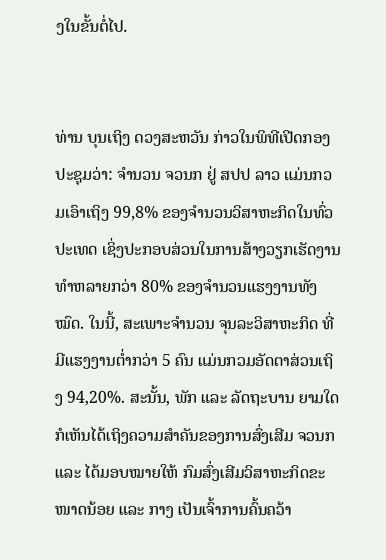ງໃນຂັ້ນຕໍ່ໄປ.


ທ່ານ ບຸນເຖິງ ດວງສະຫວັນ ກ່າວໃນພິທີເປີດກອງປະຊຸມວ່າ: ຈຳນວນ ຈວນກ ຢູ່ ສປປ ລາວ ແມ່ນກວມເອົາເຖິງ 99,8% ຂອງຈຳນວນວິສາຫະກິດໃນທົ່ວປະເທດ ເຊິ່ງປະກອບສ່ວນໃນການສ້າງວຽກເຮັດງານທຳຫລາຍກວ່າ 80% ຂອງຈຳນວນແຮງງານທັງໝົດ. ໃນນີ້, ສະເພາະຈຳນວນ ຈຸນລະວິສາຫະກິດ ທີ່ມີແຮງງານຕໍ່າກວ່າ 5 ຄົນ ແມ່ນກວມອັດຕາສ່ວນເຖິງ 94,20%. ສະນັ້ນ, ພັກ ແລະ ລັດຖະບານ ຍາມໃດກໍເຫັນໄດ້ເຖິງຄວາມສຳຄັນຂອງການສົ່ງເສີມ ຈວນກ ແລະ ໄດ້ມອບໝາຍໃຫ້ ກົມສົ່ງເສີມວິສາຫະກິດຂະໜາດນ້ອຍ ແລະ ກາງ ເປັນເຈົ້າການຄົ້ນຄວ້າ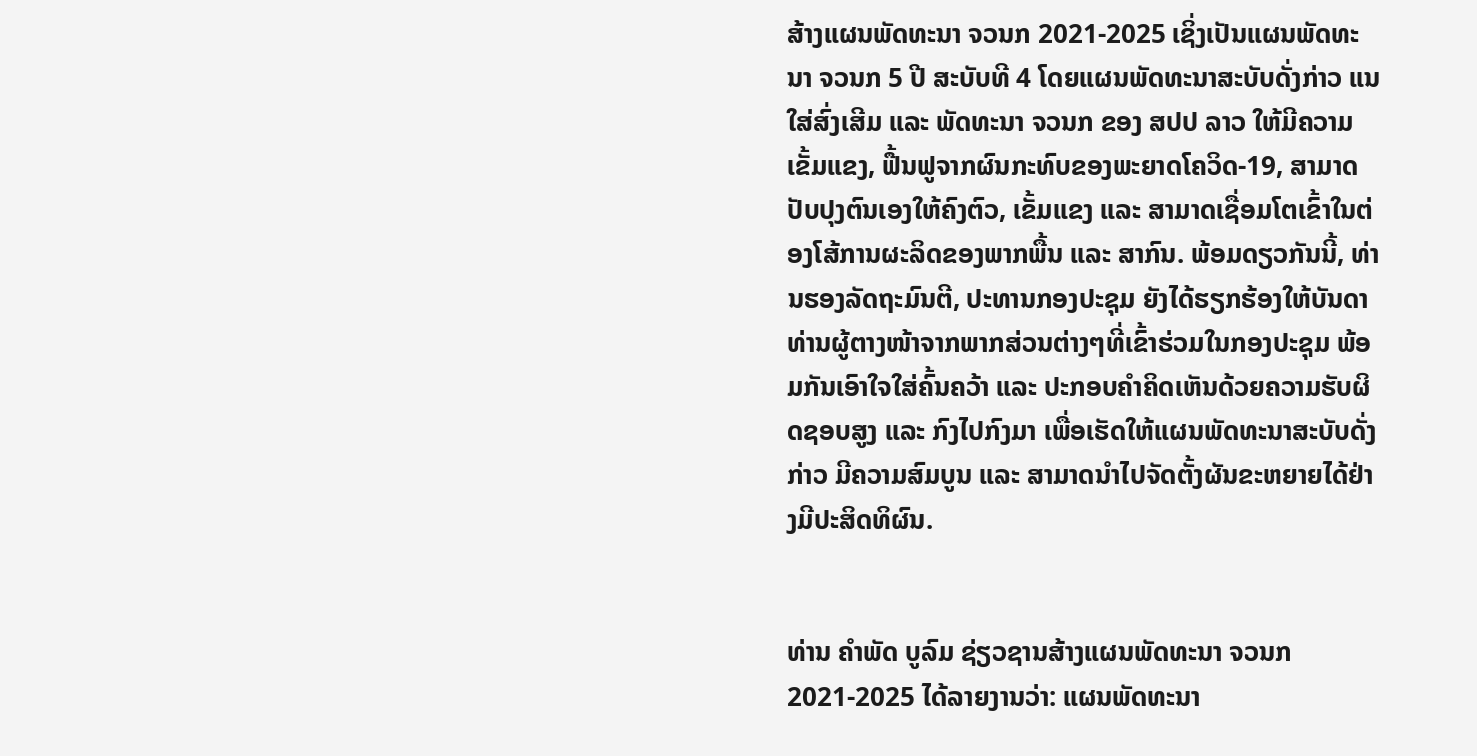ສ້າງແຜນພັດທະນາ ຈວນກ 2021-2025 ເຊິ່ງເປັນແຜນພັດທະນາ ຈວນກ 5 ປີ ສະບັບທີ 4 ໂດຍແຜນພັດທະນາສະບັບດັ່ງກ່າວ ແນໃສ່ສົ່ງເສີມ ແລະ ພັດທະນາ ຈວນກ ຂອງ ສປປ ລາວ ໃຫ້ມີຄວາມເຂັ້ມແຂງ, ຟື້ນຟູຈາກຜົນກະທົບຂອງພະຍາດໂຄວິດ-19, ສາມາດປັບປຸງຕົນເອງໃຫ້ຄົງຕົວ, ເຂັ້ມແຂງ ແລະ ສາມາດເຊື່ອມໂຕເຂົ້າໃນຕ່ອງໂສ້ການຜະລິດຂອງພາກພື້ນ ແລະ ສາກົນ. ພ້ອມດຽວກັນນີ້, ທ່ານຮອງລັດຖະມົນຕີ, ປະທານກອງປະຊຸມ ຍັງໄດ້ຮຽກຮ້ອງໃຫ້ບັນດາທ່ານຜູ້ຕາງໜ້າຈາກພາກສ່ວນຕ່າງໆທີ່ເຂົ້າຮ່ວມໃນກອງປະຊຸມ ພ້ອມກັນເອົາໃຈໃສ່ຄົ້ນຄວ້າ ແລະ ປະກອບຄຳຄິດເຫັນດ້ວຍຄວາມຮັບຜິດຊອບສູງ ແລະ ກົງໄປກົງມາ ເພື່ອເຮັດໃຫ້ແຜນພັດທະນາສະບັບດັ່ງກ່າວ ມີຄວາມສົມບູນ ແລະ ສາມາດນຳໄປຈັດຕັ້ງຜັນຂະຫຍາຍໄດ້ຢ່າງມີປະສິດທິຜົນ.


ທ່ານ ຄຳພັດ ບູລົມ ຊ່ຽວຊານສ້າງແຜນພັດທະນາ ຈວນກ 2021-2025 ໄດ້ລາຍງານວ່າ: ແຜນພັດທະນາ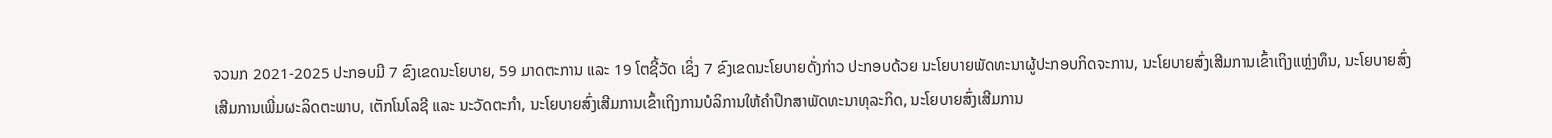ຈວນກ 2021-2025 ປະກອບມີ 7 ຂົງເຂດນະໂຍບາຍ, 59 ມາດຕະການ ແລະ 19 ໂຕຊີ້ວັດ ເຊິ່ງ 7 ຂົງເຂດນະໂຍບາຍດັ່ງກ່າວ ປະກອບດ້ວຍ ນະໂຍບາຍພັດທະນາຜູ້ປະກອບກິດຈະການ, ນະໂຍບາຍສົ່ງເສີມການເຂົ້າເຖິງແຫຼ່ງທຶນ, ນະໂຍບາຍສົ່ງເສີມການເພີ່ມຜະລິດຕະພາບ, ເຕັກໂນໂລຊີ ແລະ ນະວັດຕະກຳ, ນະໂຍບາຍສົ່ງເສີມການເຂົ້າເຖິງການບໍລິການໃຫ້ຄໍາປຶກສາພັດທະນາທຸລະກິດ, ນະໂຍບາຍສົ່ງເສີມການ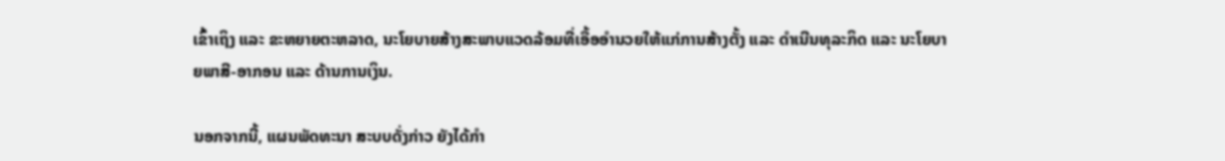ເຂົ້າເຖິງ ແລະ ຂະຫຍາຍຕະຫລາດ, ນະໂຍບາຍສ້າງສະພາບແວດລ້ອມທີ່ເອື້ອອໍານວຍໃຫ້ແກ່ການສ້າງຕັ້ງ ແລະ ດໍາເນີນທຸລະກິດ ແລະ ນະໂຍບາຍພາສີ-ອາກອນ ແລະ ດ້ານການເງິນ.

ນອກຈາກນີ້, ແຜນພັດທະນາ ສະບບດັ່ງກ່າວ ຍັງໄດ້ກຳ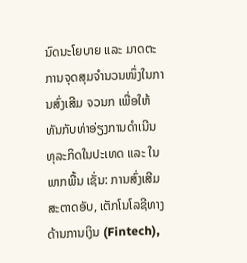ນົດນະໂຍບາຍ ແລະ ມາດຕະການຈຸດສຸມຈຳນວນໜຶ່ງໃນການສົ່ງເສີມ ຈວນກ ເພື່ອໃຫ້ທັນກັບທ່າອ່ຽງການດຳເນີນທຸລະກິດໃນປະເທດ ແລະ ໃນພາກພື້ນ ເຊັ່ນ: ການສົ່ງເສີມສະຕາດອັບ, ເຕັກໂນໂລຊີທາງດ້ານການເງິນ (Fintech),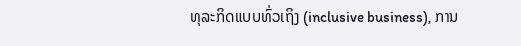ທຸລະກິດແບບທົ່ວເຖິງ (inclusive business), ການ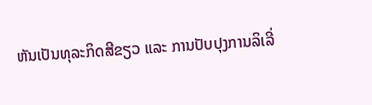ຫັນເປັນທຸລະກິດສີຂຽວ ແລະ ການປັບປຸງການລິເລີ່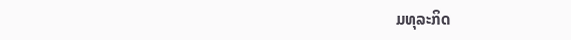ມທຸລະກິດ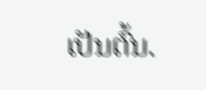ເປັນຕົ້ນ.